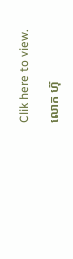Clik here to view.

លោក ហ៊ុ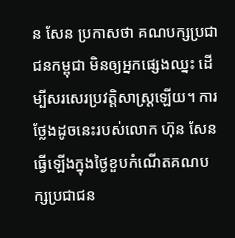ន សែន ប្រកាសថា គណបក្សប្រជាជនកម្ពុជា មិនឲ្យអ្នកផ្សេងឈ្នះ ដើម្បីសរសេរប្រវត្តិសាស្ត្រឡើយ។ ការថ្លែងដូចនេះរបស់លោក ហ៊ុន សែន ធ្វើឡើងក្នុងថ្ងៃខួបកំណើតគណបក្សប្រជាជន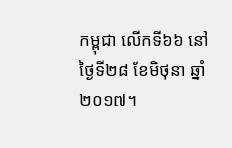កម្ពុជា លើកទី៦៦ នៅថ្ងៃទី២៨ ខែមិថុនា ឆ្នាំ២០១៧។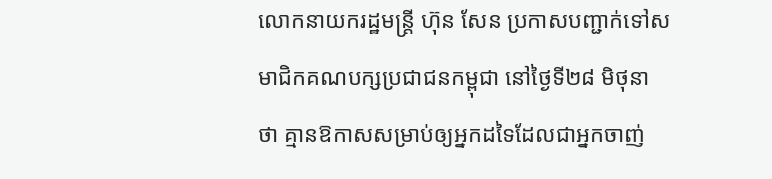លោកនាយករដ្ឋមន្ត្រី ហ៊ុន សែន ប្រកាសបញ្ជាក់ទៅសមាជិកគណបក្សប្រជាជនកម្ពុជា នៅថ្ងៃទី២៨ មិថុនា ថា គ្មានឱកាសសម្រាប់ឲ្យអ្នកដទៃដែលជាអ្នកចាញ់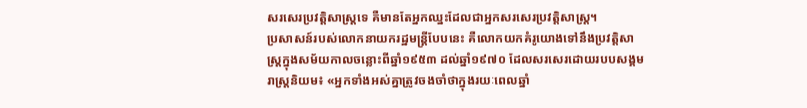សរសេរប្រវត្តិសាស្ត្រទេ គឺមានតែអ្នកឈ្នះដែលជាអ្នកសរសេរប្រវត្តិសាស្ត្រ។
ប្រសាសន៍របស់លោកនាយករដ្ឋមន្ត្រីបែបនេះ គឺលោកយកគំរូយោងទៅនឹងប្រវត្តិសាស្ត្រក្នុងសម័យកាលចន្លោះពីឆ្នាំ១៩៥៣ ដល់ឆ្នាំ១៩៧០ ដែលសរសេរដោយរបបសង្គមរាស្ត្រនិយម៖ «អ្នកទាំងអស់គ្នាត្រូវចងចាំថាក្នុងរយៈពេលឆ្នាំ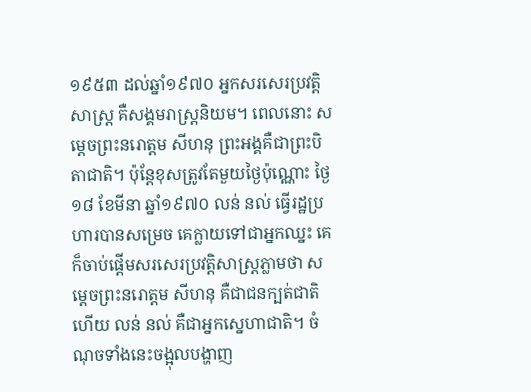១៩៥៣ ដល់ឆ្នាំ១៩៧០ អ្នកសរសេរប្រវត្តិសាស្ត្រ គឺសង្គមរាស្ត្រនិយម។ ពេលនោះ សម្ដេចព្រះនរោត្តម សីហនុ ព្រះអង្គគឺជាព្រះបិតាជាតិ។ ប៉ុន្តែខុសត្រូវតែមួយថ្ងៃប៉ុណ្ណោះ ថ្ងៃ១៨ ខែមីនា ឆ្នាំ១៩៧០ លន់ នល់ ធ្វើរដ្ឋប្រហារបានសម្រេច គេក្លាយទៅជាអ្នកឈ្នះ គេក៏ចាប់ផ្ដើមសរសេរប្រវត្តិសាស្ត្រភ្លាមថា សម្ដេចព្រះនរោត្ដម សីហនុ គឺជាជនក្បត់ជាតិ ហើយ លន់ នល់ គឺជាអ្នកស្នេហាជាតិ។ ចំណុចទាំងនេះចង្អុលបង្ហាញ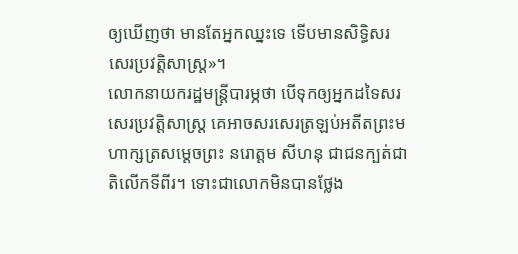ឲ្យឃើញថា មានតែអ្នកឈ្នះទេ ទើបមានសិទ្ធិសរសេរប្រវត្តិសាស្ត្រ»។
លោកនាយករដ្ឋមន្ត្រីបារម្ភថា បើទុកឲ្យអ្នកដទៃសរសេរប្រវត្តិសាស្ត្រ គេអាចសរសេរត្រឡប់អតីតព្រះមហាក្សត្រសម្ដេចព្រះ នរោត្តម សីហនុ ជាជនក្បត់ជាតិលើកទីពីរ។ ទោះជាលោកមិនបានថ្លែង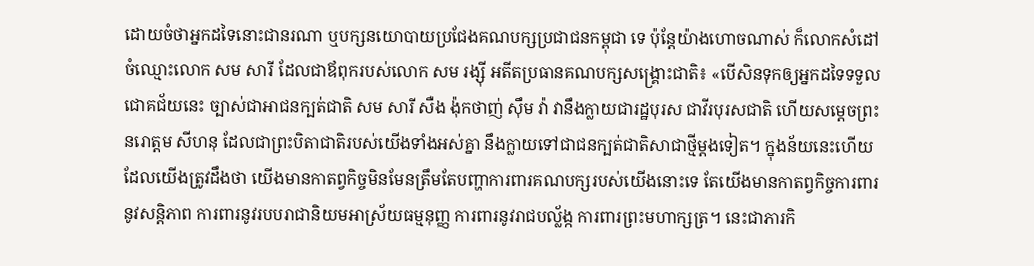ដោយចំថាអ្នកដទៃនោះជានរណា ឬបក្សនយោបាយប្រជែងគណបក្សប្រជាជនកម្ពុជា ទេ ប៉ុន្តែយ៉ាងហោចណាស់ ក៏លោកសំដៅចំឈ្មោះលោក សម សារី ដែលជាឪពុករបស់លោក សម រង្ស៊ី អតីតប្រធានគណបក្សសង្គ្រោះជាតិ៖ «បើសិនទុកឲ្យអ្នកដទៃទទួលជោគជ័យនេះ ច្បាស់ជាអាជនក្បត់ជាតិ សម សារី សឺង ង៉ុកថាញ់ ស៊ឹម វ៉ា វានឹងក្លាយជារដ្ឋបុរស ជាវីរបុរសជាតិ ហើយសម្ដេចព្រះនរោត្ដម សីហនុ ដែលជាព្រះបិតាជាតិរបស់យើងទាំងអស់គ្នា នឹងក្លាយទៅជាជនក្បត់ជាតិសាជាថ្មីម្ដងទៀត។ ក្នុងន័យនេះហើយដែលយើងត្រូវដឹងថា យើងមានកាតព្វកិច្ចមិនមែនត្រឹមតែបញ្ហាការពារគណបក្សរបស់យើងនោះទេ តែយើងមានកាតព្វកិច្ចការពារនូវសន្តិភាព ការពារនូវរបបរាជានិយមអាស្រ័យធម្មនុញ្ញ ការពារនូវរាជបល្ល័ង្ក ការពារព្រះមហាក្សត្រ។ នេះជាភារកិ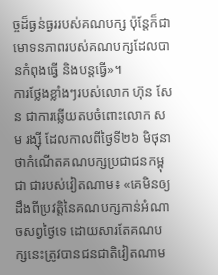ច្ចដ៏ធ្ងន់ធ្ងររបស់គណបក្ស ប៉ុន្តែក៏ជាមោទនភាពរបស់គណបក្សដែលបានកំពុងធ្វើ និងបន្តធ្វើ»។
ការថ្លែងខ្លាំងៗរបស់លោក ហ៊ុន សែន ជាការឆ្លើយតបចំពោះលោក សម រង្ស៊ី ដែលកាលពីថ្ងៃទី២៦ មិថុនា ថាកំណើតគណបក្សប្រជាជនកម្ពុជា ជារបស់វៀតណាម៖ «គេមិនឲ្យដឹងពីប្រវត្តិនៃគណបក្សកាន់អំណាចសព្វថ្ងៃទេ ដោយសារតែគណបក្សនេះត្រូវបានជនជាតិវៀតណាម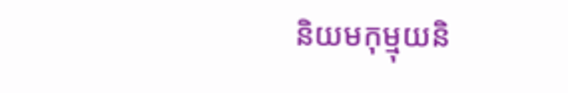និយមកុម្មុយនិ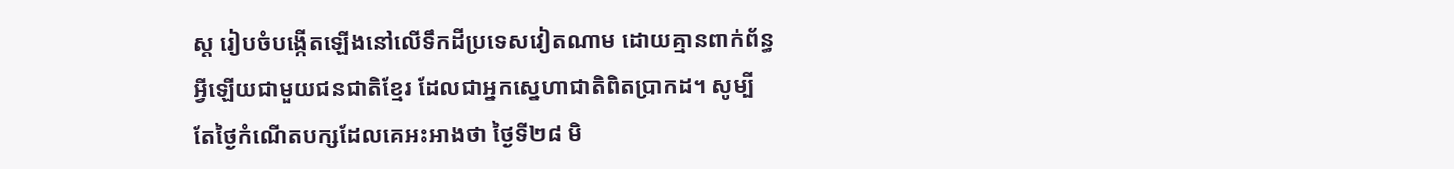ស្ត រៀបចំបង្កើតឡើងនៅលើទឹកដីប្រទេសវៀតណាម ដោយគ្មានពាក់ព័ន្ធអ្វីឡើយជាមួយជនជាតិខ្មែរ ដែលជាអ្នកស្នេហាជាតិពិតប្រាកដ។ សូម្បីតែថ្ងៃកំណើតបក្សដែលគេអះអាងថា ថ្ងៃទី២៨ មិ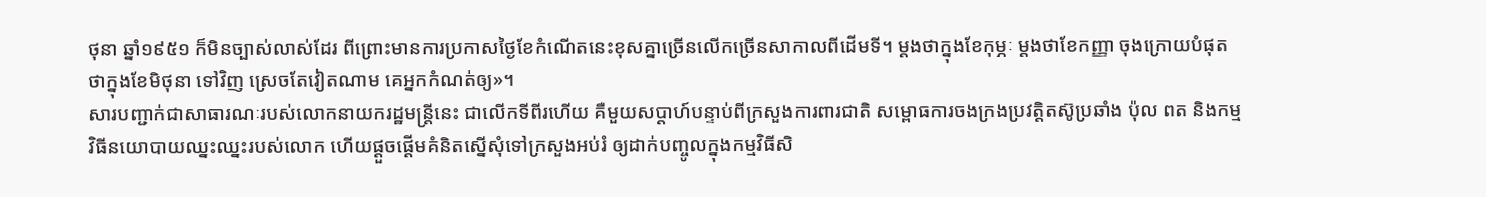ថុនា ឆ្នាំ១៩៥១ ក៏មិនច្បាស់លាស់ដែរ ពីព្រោះមានការប្រកាសថ្ងៃខែកំណើតនេះខុសគ្នាច្រើនលើកច្រើនសាកាលពីដើមទី។ ម្ដងថាក្នុងខែកុម្ភៈ ម្ដងថាខែកញ្ញា ចុងក្រោយបំផុតថាក្នុងខែមិថុនា ទៅវិញ ស្រេចតែវៀតណាម គេអ្នកកំណត់ឲ្យ»។
សារបញ្ជាក់ជាសាធារណៈរបស់លោកនាយករដ្ឋមន្ត្រីនេះ ជាលើកទីពីរហើយ គឺមួយសប្ដាហ៍បន្ទាប់ពីក្រសួងការពារជាតិ សម្ពោធការចងក្រងប្រវត្តិតស៊ូប្រឆាំង ប៉ុល ពត និងកម្មវិធីនយោបាយឈ្នះឈ្នះរបស់លោក ហើយផ្ដួចផ្ដើមគំនិតស្នើសុំទៅក្រសួងអប់រំ ឲ្យដាក់បញ្ចូលក្នុងកម្មវិធីសិ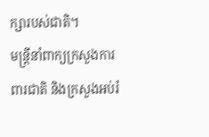ក្សារបស់ជាតិ។
មន្ត្រីនាំពាក្យក្រសួងការពារជាតិ និងក្រសួងអប់រំ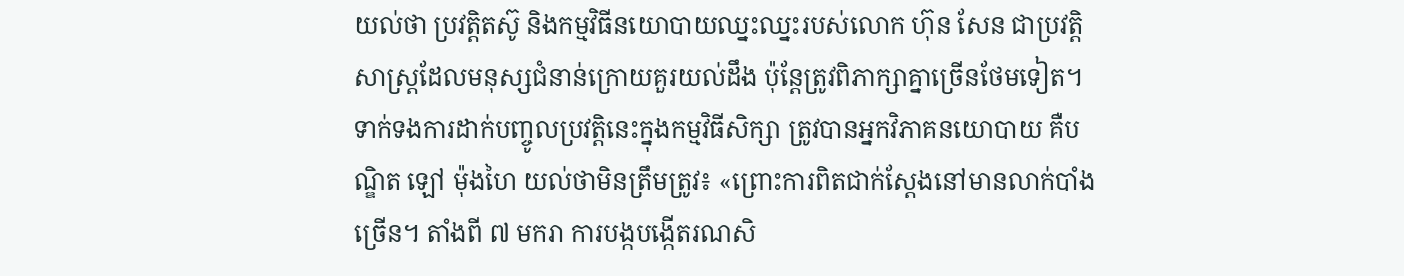យល់ថា ប្រវត្តិតស៊ូ និងកម្មវិធីនយោបាយឈ្នះឈ្នះរបស់លោក ហ៊ុន សែន ជាប្រវត្តិសាស្ត្រដែលមនុស្សជំនាន់ក្រោយគួរយល់ដឹង ប៉ុន្តែត្រូវពិភាក្សាគ្នាច្រើនថែមទៀត។
ទាក់ទងការដាក់បញ្ចូលប្រវត្តិនេះក្នុងកម្មវិធីសិក្សា ត្រូវបានអ្នកវិភាគនយោបាយ គឺបណ្ឌិត ឡៅ ម៉ុងហៃ យល់ថាមិនត្រឹមត្រូវ៖ «ព្រោះការពិតជាក់ស្ដែងនៅមានលាក់បាំងច្រើន។ តាំងពី ៧ មករា ការបង្កបង្កើតរណសិ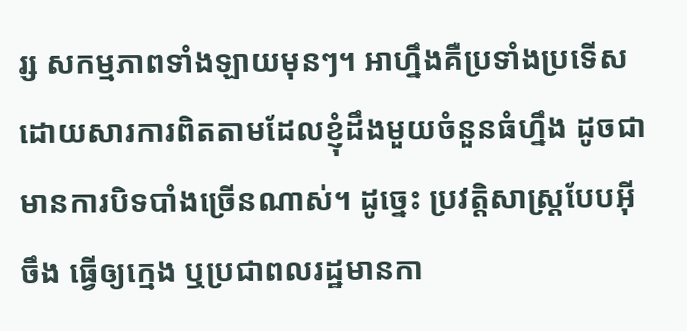រ្ស សកម្មភាពទាំងឡាយមុនៗ។ អាហ្នឹងគឺប្រទាំងប្រទើស ដោយសារការពិតតាមដែលខ្ញុំដឹងមួយចំនួនធំហ្នឹង ដូចជាមានការបិទបាំងច្រើនណាស់។ ដូច្នេះ ប្រវត្តិសាស្ត្របែបអ៊ីចឹង ធ្វើឲ្យក្មេង ឬប្រជាពលរដ្ឋមានកា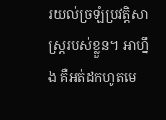រយល់ច្រឡំប្រវត្តិសាស្ត្ររបស់ខ្លួន។ អាហ្នឹង គឺអត់ដកហូតមេ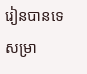រៀនបានទេសម្រា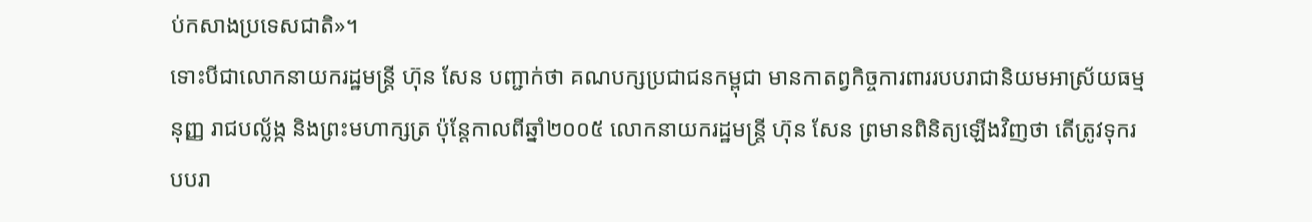ប់កសាងប្រទេសជាតិ»។
ទោះបីជាលោកនាយករដ្ឋមន្ត្រី ហ៊ុន សែន បញ្ជាក់ថា គណបក្សប្រជាជនកម្ពុជា មានកាតព្វកិច្ចការពាររបបរាជានិយមអាស្រ័យធម្មនុញ្ញ រាជបល្ល័ង្ក និងព្រះមហាក្សត្រ ប៉ុន្តែកាលពីឆ្នាំ២០០៥ លោកនាយករដ្ឋមន្ត្រី ហ៊ុន សែន ព្រមានពិនិត្យឡើងវិញថា តើត្រូវទុករបបរា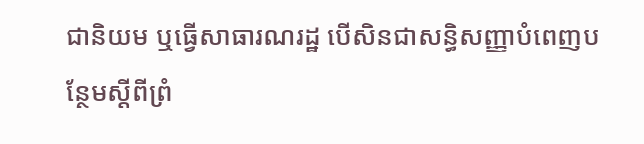ជានិយម ឬធ្វើសាធារណរដ្ឋ បើសិនជាសន្ធិសញ្ញាបំពេញបន្ថែមស្ដីពីព្រំ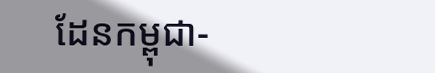ដែនកម្ពុជា-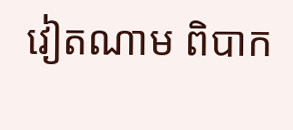វៀតណាម ពិបាក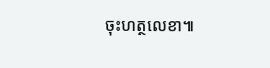ចុះហត្ថលេខា៕